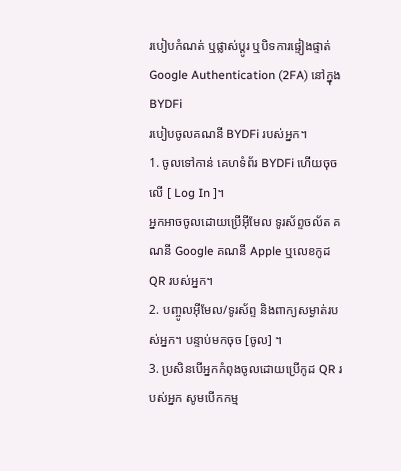របៀបកំណត់ ឬផ្លាស់ប្តូរ ឬបិទការផ្ទៀងផ្ទាត់ Google Authentication (2FA) នៅក្នុង BYDFi
របៀបចូលគណនី BYDFi របស់អ្នក។
1. ចូលទៅកាន់ គេហទំព័រ BYDFi ហើយចុចលើ [ Log In ]។
អ្នកអាចចូលដោយប្រើអ៊ីមែល ទូរស័ព្ទចល័ត គណនី Google គណនី Apple ឬលេខកូដ QR របស់អ្នក។
2. បញ្ចូលអ៊ីមែល/ទូរស័ព្ទ និងពាក្យសម្ងាត់របស់អ្នក។ បន្ទាប់មកចុច [ចូល] ។
3. ប្រសិនបើអ្នកកំពុងចូលដោយប្រើកូដ QR របស់អ្នក សូមបើកកម្ម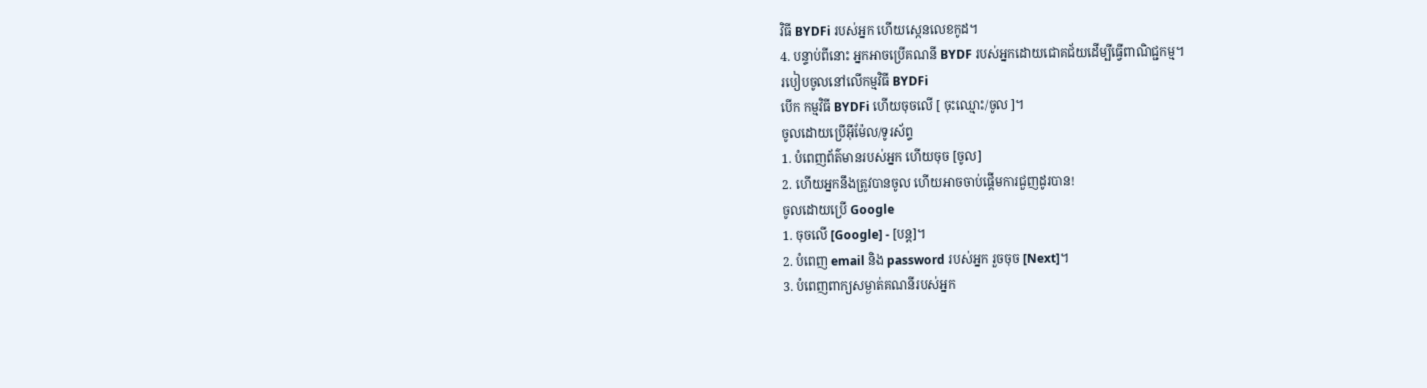វិធី BYDFi របស់អ្នក ហើយស្កេនលេខកូដ។
4. បន្ទាប់ពីនោះ អ្នកអាចប្រើគណនី BYDF របស់អ្នកដោយជោគជ័យដើម្បីធ្វើពាណិជ្ជកម្ម។
របៀបចូលនៅលើកម្មវិធី BYDFi
បើក កម្មវិធី BYDFi ហើយចុចលើ [ ចុះឈ្មោះ/ចូល ]។
ចូលដោយប្រើអ៊ីម៉ែល/ទូរស័ព្ទ
1. បំពេញព័ត៌មានរបស់អ្នក ហើយចុច [ចូល]
2. ហើយអ្នកនឹងត្រូវបានចូល ហើយអាចចាប់ផ្តើមការជួញដូរបាន!
ចូលដោយប្រើ Google
1. ចុចលើ [Google] - [បន្ត]។
2. បំពេញ email និង password របស់អ្នក រួចចុច [Next]។
3. បំពេញពាក្យសម្ងាត់គណនីរបស់អ្នក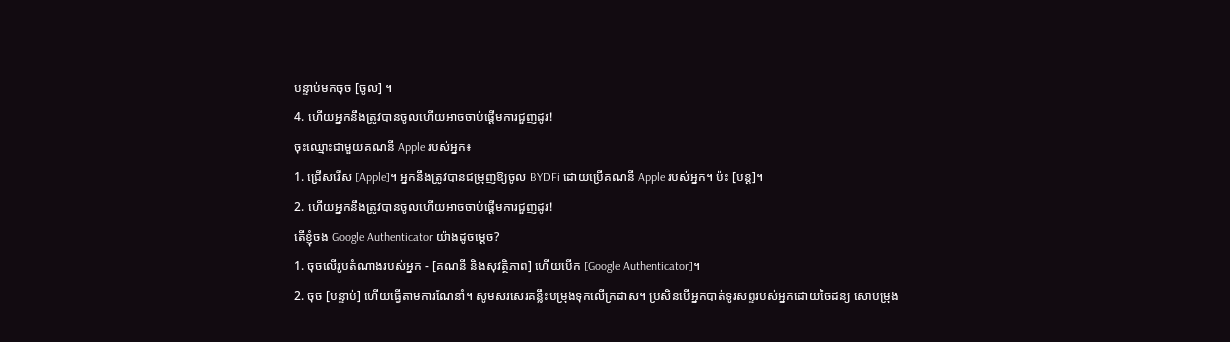បន្ទាប់មកចុច [ចូល] ។
4. ហើយអ្នកនឹងត្រូវបានចូលហើយអាចចាប់ផ្តើមការជួញដូរ!
ចុះឈ្មោះជាមួយគណនី Apple របស់អ្នក៖
1. ជ្រើសរើស [Apple]។ អ្នកនឹងត្រូវបានជម្រុញឱ្យចូល BYDFi ដោយប្រើគណនី Apple របស់អ្នក។ ប៉ះ [បន្ត]។
2. ហើយអ្នកនឹងត្រូវបានចូលហើយអាចចាប់ផ្តើមការជួញដូរ!
តើខ្ញុំចង Google Authenticator យ៉ាងដូចម្តេច?
1. ចុចលើរូបតំណាងរបស់អ្នក - [គណនី និងសុវត្ថិភាព] ហើយបើក [Google Authenticator]។
2. ចុច [បន្ទាប់] ហើយធ្វើតាមការណែនាំ។ សូមសរសេរគន្លឹះបម្រុងទុកលើក្រដាស។ ប្រសិនបើអ្នកបាត់ទូរសព្ទរបស់អ្នកដោយចៃដន្យ សោបម្រុង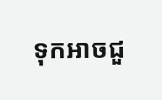ទុកអាចជួ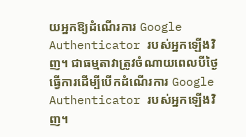យអ្នកឱ្យដំណើរការ Google Authenticator របស់អ្នកឡើងវិញ។ ជាធម្មតាវាត្រូវចំណាយពេលបីថ្ងៃធ្វើការដើម្បីបើកដំណើរការ Google Authenticator របស់អ្នកឡើងវិញ។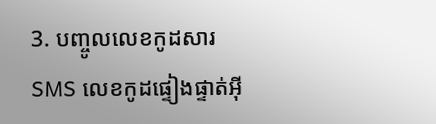3. បញ្ចូលលេខកូដសារ SMS លេខកូដផ្ទៀងផ្ទាត់អ៊ី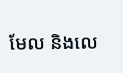មែល និងលេ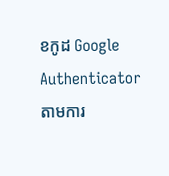ខកូដ Google Authenticator តាមការ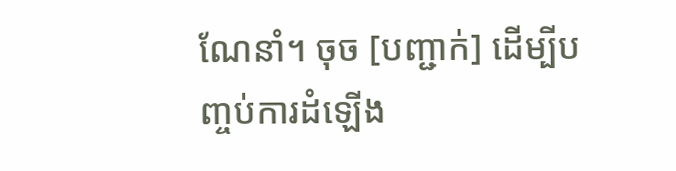ណែនាំ។ ចុច [បញ្ជាក់] ដើម្បីបញ្ចប់ការដំឡើង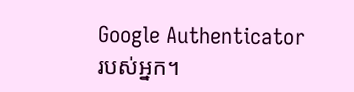Google Authenticator របស់អ្នក។